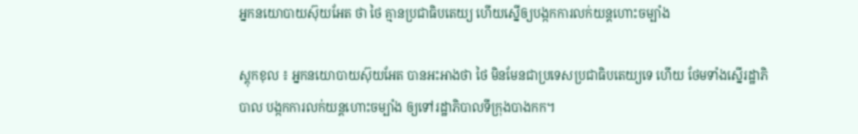អ្នកនយោបាយស៊ុយអែត ថា ថៃ គ្មានប្រជាធិបតេយ្យ ហើយស្នើឲ្យបង្កកការលក់យន្តហោះចម្បាំង

ស្តុកខុល ៖ អ្នកនយោបាយស៊ុយអែត បានអះអាងថា ថៃ មិនមែនជាប្រទេសប្រជាធិបតេយ្យទេ ហើយ ថែមទាំងស្នើរដ្ឋាភិបាល បង្កកការលក់យន្តហោះចម្បាំង ឲ្យទៅរដ្ឋាភិបាលទីក្រុងបាងកក។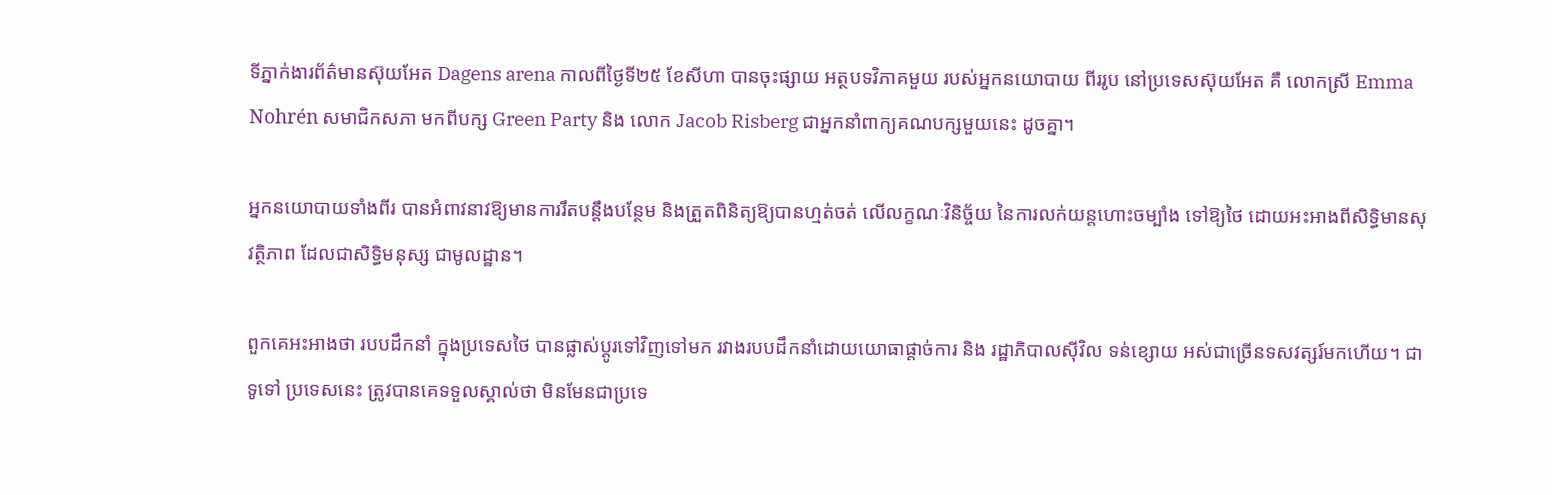ទីភ្នាក់ងារព័ត៌មានស៊ុយអែត Dagens arena កាលពីថ្ងៃទី២៥ ខែសីហា បានចុះផ្សាយ អត្ថបទវិភាគមួយ របស់អ្នកនយោបាយ ពីររូប នៅប្រទេសស៊ុយអែត គឺ លោកស្រី Emma Nohrén សមាជិកសភា មកពីបក្ស Green Party និង លោក Jacob Risberg ជាអ្នកនាំពាក្យគណបក្សមួយនេះ ដូចគ្នា។

អ្នកនយោបាយទាំងពីរ បានអំពាវនាវឱ្យមានការរឹតបន្តឹងបន្ថែម និងត្រួតពិនិត្យឱ្យបានហ្មត់ចត់ លើលក្ខណៈវិនិច្ច័យ នៃការលក់យន្តហោះចម្បាំង ទៅឱ្យថៃ ដោយអះអាងពីសិទ្ធិមានសុវត្ថិភាព ដែលជាសិទ្ធិមនុស្ស ជាមូលដ្ឋាន។

ពួកគេអះអាងថា របបដឹកនាំ ក្នុងប្រទេសថៃ បានផ្លាស់ប្ដូរទៅវិញទៅមក រវាងរបបដឹកនាំដោយយោធាផ្ដាច់ការ និង រដ្ឋាភិបាលស៊ីវិល ទន់ខ្សោយ អស់ជាច្រើនទសវត្សរ៍មកហើយ។ ជាទូទៅ ប្រទេសនេះ ត្រូវបានគេទទួលស្គាល់ថា មិនមែនជាប្រទេ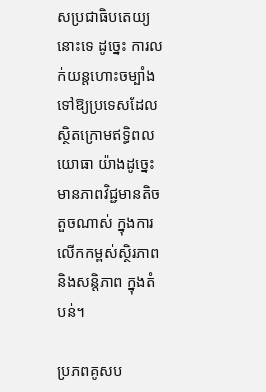សប្រជាធិបតេយ្យ នោះទេ ដូច្នេះ ការលក់យន្តហោះចម្បាំងទៅឱ្យប្រទេសដែលស្ថិតក្រោមឥទ្ធិពលយោធា យ៉ាងដូច្នេះ មានភាពវិជ្ជមានតិចតួចណាស់ ក្នុងការលើកកម្ពស់ស្ថិរភាព និងសន្តិភាព ក្នុងតំបន់។

ប្រភពគូសប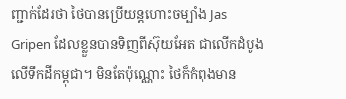ញ្ជាក់ដែរថា ថៃបានប្រើយន្តហោះចម្បាំង Jas Gripen ដែលខ្លួនបានទិញពីស៊ុយអែត ជាលើកដំបូង លើទឹកដីកម្ពុជា។ មិនតែប៉ុណ្ណោះ ថៃក៏កំពុងមាន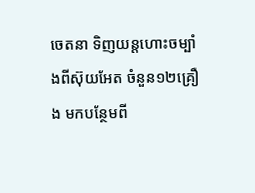ចេតនា ទិញយន្តហោះចម្បាំងពីស៊ុយអែត ចំនួន១២គ្រឿង មកបន្ថែមពី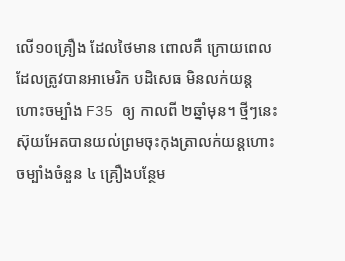លើ១០គ្រឿង ដែលថៃមាន ពោលគឺ ក្រោយពេលដែលត្រូវបានអាមេរិក បដិសេធ មិនលក់យន្តហោះចម្បាំង F35 ឲ្យ កាលពី ២ឆ្នាំមុន។ ថ្មីៗនេះ ស៊ុយអែតបានយល់ព្រមចុះកុងត្រាលក់យន្តហោះចម្បាំងចំនួន ៤ គ្រឿងបន្ថែម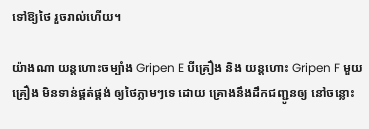ទៅឱ្យថៃ រួចរាល់ហើយ។

យ៉ាងណា យន្តហោះចម្បាំង Gripen E បីគ្រឿង និង យន្តហោះ Gripen F មួយគ្រឿង មិនទាន់ផ្គត់ផ្គង់ ឲ្យថៃភ្លាមៗទេ ដោយ គ្រោងនឹងដឹកជញ្ជូនឲ្យ នៅចន្លោះ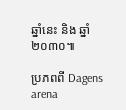ឆ្នាំនេះ និង ឆ្នាំ២០៣០៕

ប្រភពពី Dagens arena